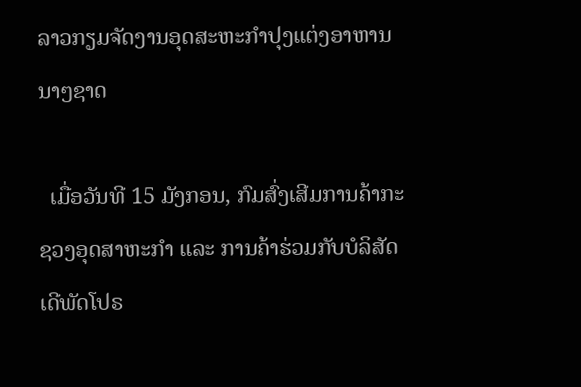ລາວກຽມຈັດງານອຸດສະຫະກຳປຸງແຕ່ງອາຫານນາໆຊາດ

  ເມື່ອວັນທີ 15 ມັງກອນ, ກົມສົ່ງເສີມການຄ້າກະຊວງອຸດສາຫະກໍາ ແລະ ການຄ້າຮ່ວມກັບບໍລິສັດ ເດີພັດໂປຣ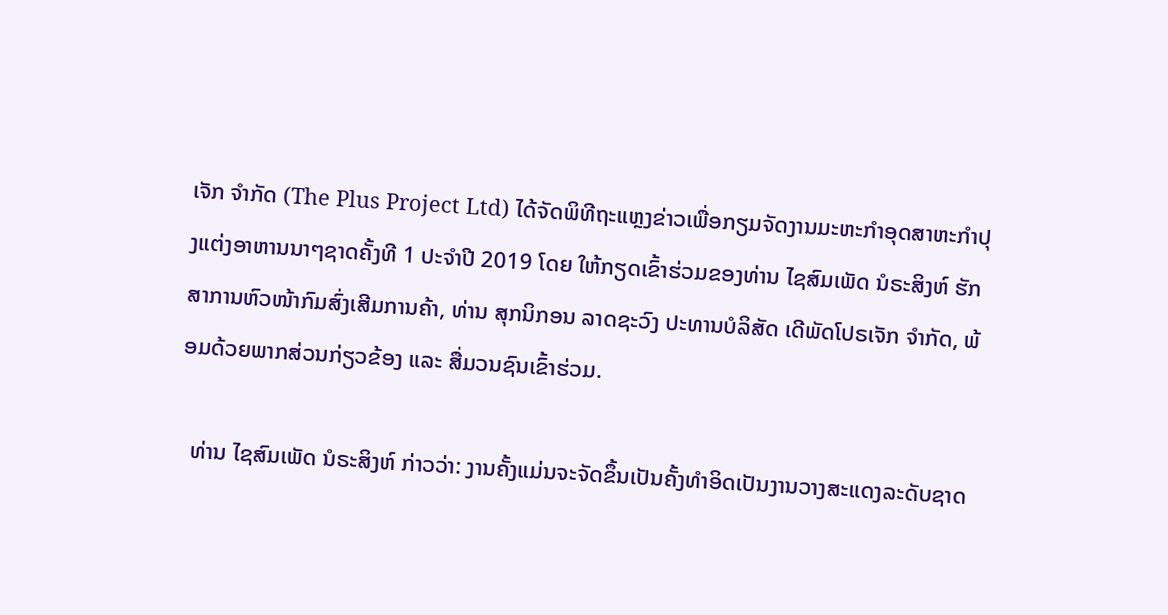ເຈັກ ຈໍາກັດ (The Plus Project Ltd) ໄດ້ຈັດພິທີຖະແຫຼງຂ່າວເພື່ອກຽມຈັດງານມະຫະກໍາອຸດສາຫະກໍາປຸງແຕ່ງອາຫານນາໆຊາດຄັ້ງທີ 1 ປະຈໍາປີ 2019 ໂດຍ ໃຫ້ກຽດເຂົ້າຮ່ວມຂອງທ່ານ ໄຊສົມເພັດ ນໍຣະສິງຫ໌ ຮັກສາການຫົວໜ້າກົມສົ່ງເສີມການຄ້າ, ທ່ານ ສຸກນິກອນ ລາດຊະວົງ ປະທານບໍລິສັດ ເດີພັດໂປຣເຈັກ ຈໍາກັດ, ພ້ອມດ້ວຍພາກສ່ວນກ່ຽວຂ້ອງ ແລະ ສື່ມວນຊົນເຂົ້າຮ່ວມ.

  ທ່ານ ໄຊສົມເພັດ ນໍຣະສິງຫ໌ ກ່າວວ່າ: ງານຄັ້ງແມ່ນຈະຈັດຂຶ້ນເປັນຄັ້ງທໍາອິດເປັນງານວາງສະແດງລະດັບຊາດ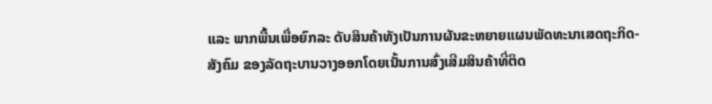ແລະ ພາກພື້ນເພື່ອຍົກລະ ດັບສິນຄ້າທັງເປັນການຜັນຂະຫຍາຍແຜນພັດທະນາເສດຖະກິດ-ສັງຄົມ ຂອງລັດຖະບານວາງອອກໂດຍເນັ້ນການສົ່ງເສີມສິນຄ້າທີ່ຕິດ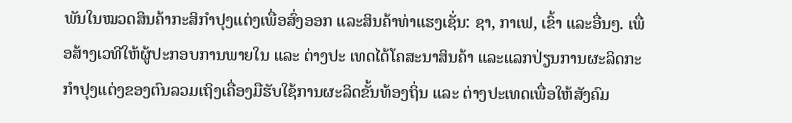ພັນໃນໝວດສິນຄ້າກະສິກໍາປຸງແຕ່ງເພື່ອສົ່ງອອກ ແລະສິນຄ້າທ່າແຮງເຊັ່ນ: ຊາ, ກາເຟ, ເຂົ້າ ແລະອື່ນໆ. ເພື່ອສ້າງເວທີໃຫ້ຜູ້ປະກອບການພາຍໃນ ແລະ ຕ່າງປະ ເທດໄດ້ໂຄສະນາສິນຄ້າ ແລະແລກປ່ຽນການຜະລິດກະກໍາປຸງແຕ່ງຂອງຕົນລວມເຖິງເຄື່ອງມືຮັບໃຊ້ການຜະລິດຂັ້ນທ້ອງຖິ່ນ ແລະ ຕ່າງປະເທດເພື່ອໃຫ້ສັງຄົມ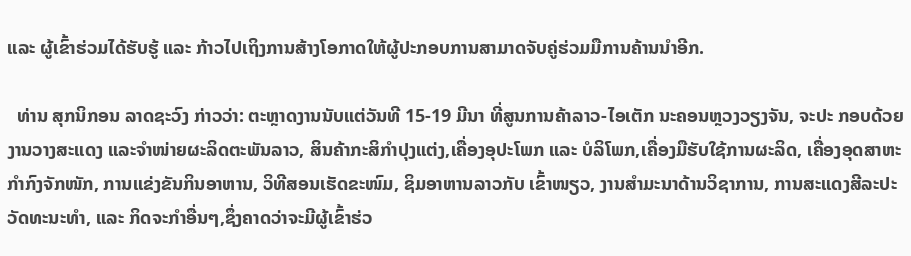ແລະ ຜູ້ເຂົ້າຮ່ວມໄດ້ຮັບຮູ້ ແລະ ກ້າວໄປເຖິງການສ້າງໂອກາດໃຫ້ຜູ້ປະກອບການສາມາດຈັບຄູ່ຮ່ວມມືການຄ້ານນໍາອີກ.

  ທ່ານ ສຸກນິກອນ ລາດຊະວົງ ກ່າວວ່າ: ຕະຫຼາດງານນັບແຕ່ວັນທີ 15-19 ມີນາ ທີ່ສູນການຄ້າລາວ-ໄອເຕັກ ນະຄອນຫຼວງວຽງຈັນ, ຈະປະ ກອບດ້ວຍງານວາງສະແດງ ແລະຈໍາໜ່າຍຜະລິດຕະພັນລາວ, ສິນຄ້າກະສິກໍາປຸງແຕ່ງ,ເຄື່ອງອຸປະໂພກ ແລະ ບໍລິໂພກ,ເຄື່ອງມືຮັບໃຊ້ການຜະລິດ, ເຄື່ອງອຸດສາຫະກໍາກົງຈັກໜັກ, ການແຂ່ງຂັນກິນອາຫານ, ວິທີສອນເຮັດຂະໜົມ, ຊິມອາຫານລາວກັບ ເຂົ້າໜຽວ, ງານສໍາມະນາດ້ານວິຊາການ, ການສະແດງສີລະປະວັດທະນະທໍາ, ແລະ ກິດຈະກໍາອື່ນໆ,ຊຶ່ງຄາດວ່າຈະມີຜູ້ເຂົ້າຮ່ວ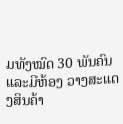ມທັງໝົດ 30 ພັນຄົນ ແລະມີຫ້ອງ ວາງສະແດງສິນຄ້າ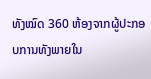ທັງໝົດ 360 ຫ້ອງຈາກຜູ້ປະກອບການທັງພາຍໃນ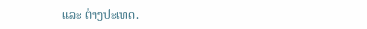ແລະ ຕ່າງປະເທດ.